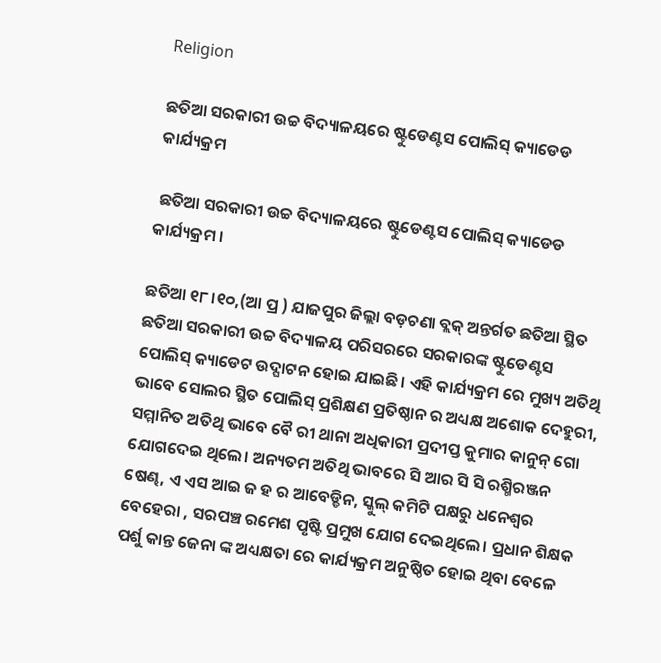Religion

ଛତିଆ ସରକାରୀ ଉଚ୍ଚ ବିଦ୍ୟାଳୟରେ ଷ୍ଟୁଡେଣ୍ଟସ ପୋଲିସ୍ କ୍ୟାଡେଡ କାର୍ଯ୍ୟକ୍ରମ

 ଛତିଆ ସରକାରୀ ଉଚ୍ଚ ବିଦ୍ୟାଳୟରେ ଷ୍ଟୁଡେଣ୍ଟସ ପୋଲିସ୍ କ୍ୟାଡେଡ କାର୍ଯ୍ୟକ୍ରମ ।

ଛତିଆ ୧୮।୧୦,(ଆ ପ୍ର ) ଯାଜପୁର ଜିଲ୍ଲା ବଡ଼ଚଣା ବ୍ଲକ୍ ଅନ୍ତର୍ଗତ ଛତିଆ ସ୍ଥିତ ଛତିଆ ସରକାରୀ ଉଚ୍ଚ ବିଦ୍ୟାଳୟ ପରିସରରେ ସରକାରଙ୍କ ଷ୍ଟୁଡେଣ୍ଟସ ପୋଲିସ୍ କ୍ୟାଡେଟ ଉଦ୍ଘାଟନ ହୋଇ ଯାଇଛି। ଏହି କାର୍ଯ୍ୟକ୍ରମ ରେ ମୁଖ୍ୟ ଅତିଥି ଭାବେ ସୋଲର ସ୍ଥିତ ପୋଲିସ୍ ପ୍ରଶିକ୍ଷଣ ପ୍ରତିଷ୍ଠାନ ର ଅଧ୍ୟକ୍ଷ ଅଶୋକ ଦେହୁରୀ, ସମ୍ମାନିତ ଅତିଥି ଭାବେ ବୈ ରୀ ଥାନା ଅଧିକାରୀ ପ୍ରଦୀପ୍ତ କୁମାର କାନୁନ୍ ଗୋ ଯୋଗଦେଇ ଥିଲେ। ଅନ୍ୟତମ ଅତିଥି ଭାବରେ ସି ଆର ସି ସି ରଶ୍ମିରଞ୍ଜନ ଷେଣ୍ଢ, ଏ ଏସ ଆଇ ଜ ହ ର ଆବେଡ୍ଡିନ, ସ୍କୁଲ୍ କମିଟି ପକ୍ଷରୁ ଧନେଶ୍ଵର ବେହେରା , ସରପଞ୍ଚ ରମେଶ ପୃଷ୍ଟି ପ୍ରମୁଖ ଯୋଗ ଦେଇଥିଲେ। ପ୍ରଧାନ ଶିକ୍ଷକ ପର୍ଶୁ କାନ୍ତ ଜେନା ଙ୍କ ଅଧ୍ୟକ୍ଷତା ରେ କାର୍ଯ୍ୟକ୍ରମ ଅନୁଷ୍ଠିତ ହୋଇ ଥିବା ବେଳେ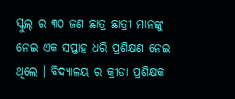ସ୍କୁଲ୍ ର ୩୦ ଜଣ ଛାତ୍ର ଛାତ୍ରୀ ମାନଙ୍କୁ ନେଇ ଏକ ସପ୍ତାହ ଧରି ପ୍ରଶିକ୍ଷଣ ନେଇ ଥିଲେ । ବିଦ୍ୟାଳୟ ର କ୍ରୀଡା ପ୍ରଶିକ୍ଷକ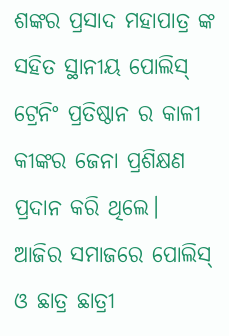ଶଙ୍କର ପ୍ରସାଦ ମହାପାତ୍ର ଙ୍କ ସହିତ ସ୍ଥାନୀୟ ପୋଲିସ୍ ଟ୍ରେନିଂ ପ୍ରତିଷ୍ଠାନ ର କାଳୀ କୀଙ୍କର ଜେନା ପ୍ରଶିକ୍ଷଣ ପ୍ରଦାନ କରି ଥିଲେ।
ଆଜିର ସମାଜରେ ପୋଲିସ୍ ଓ ଛାତ୍ର ଛାତ୍ରୀ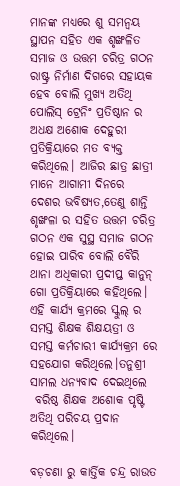ମାନଙ୍କ ମଧ୍ୟରେ ଶୁ ସମନ୍ୱୟ ସ୍ଥାପନ ସହିତ ଏକ ଶୃଙ୍ଖଳିତ ସମାଜ ଓ ଉତ୍ତମ ଚରିତ୍ର ଗଠନ ରାଷ୍ଟ୍ର ନିର୍ମାଣ ଦିଗରେ ସହାୟକ ହେବ ବୋଲି ମୁଖ୍ୟ ଅତିଥି ପୋଲିସ୍ ଟ୍ରେନିଂ ପ୍ରତିଷ୍ଠାନ ର ଅଧକ୍ଷ ଅଶୋକ ଦେହୁରୀ ପ୍ରତିକ୍ରିୟାରେ ମତ ବ୍ୟକ୍ତ କରିଥିଲେ। ଆଜିର ଛାତ୍ର ଛାତ୍ରୀ ମାନେ ଆଗାମୀ ଦିନରେ ଦେଶର ଭବିଷ୍ୟତ,ତେଣୁ ଶାନ୍ତି ଶୃଙ୍ଖଳା ର ସହିତ ଉତ୍ତମ ଚରିତ୍ର ଗଠନ ଏକ ସୁସ୍ଥ ସମାଜ ଗଠନ ହୋଇ ପାରିବ ବୋଲି ବୈରି ଥାନା ଅଧିକାରୀ ପ୍ରଦୀପ୍ତ କାନୁନ୍ ଗୋ ପ୍ରତିକ୍ରିୟାରେ କହିଥିଲେ। ଏହି କାର୍ଯ୍ୟ କ୍ରମରେ ସ୍କୁଲ୍ ର ସମସ୍ତ ଶିକ୍ଷକ ଶିକ୍ଷୟତ୍ରୀ ଓ ସମସ୍ତ କର୍ମଚାରୀ କାର୍ଯ୍ୟକ୍ରମ ରେ ସହଯୋଗ କରିଥିଲେ।ତନୁଶ୍ରୀ ସାମଲ ଧନ୍ୟବାଦ ଦେଇଥିଲେ
 ବରିଷ୍ଠ ଶିକ୍ଷକ ଅଶୋକ ପୃଷ୍ଟି ଅତିଥି ପରିଚୟ ପ୍ରଦାନ କରିଥିଲେ।

ବଡ଼ଚଣା ରୁ କାର୍ତ୍ତିକ ଚନ୍ଦ୍ର ରାଉତ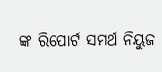ଙ୍କ ରିପୋର୍ଟ ସମର୍ଥ ନିୟୁଜ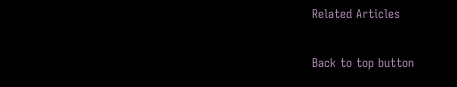Related Articles

Back to top button